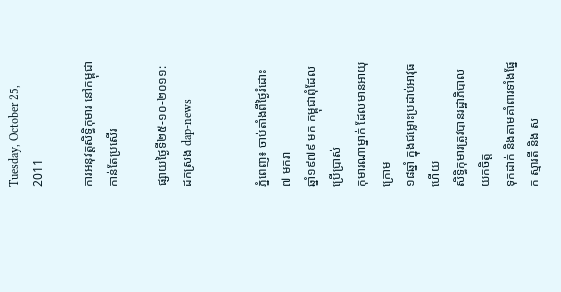Tuesday, October 25, 2011

ការអនុវត្តសិទ្ធិកុមារ នៅកម្ពុជា កាន់តែប្រសើរ

ផ្សាយថ្ងៃទី២៥-១០-២០១១:   ដកស្រង dap-news


ភ្នំពេញ៖ ចាប់តាំងពីថ្ងៃរំដោះ ៧ មករា
ឆ្នាំ១៩៧៩ មក កម្ពុជាពុំដែលប្រើប្រាស់
កុមារណាម្នាក់ ដែលមានអាយុក្រោម
១៨ឆ្នាំ ក្នុងជម្លោះប្រដាប់អាវុធ ហើយ
សិទ្ធិកុមារត្រូវបានរដ្ឋាភិបាល យកចិត្ត
ទុកដាក់ និងតាមគាំពារទាំងផ្នែក ស្មារតី និង ស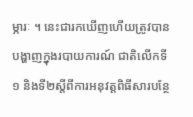ម្ភារៈ ។ នេះជារកឃើញហើយត្រូវបាន បង្ហាញក្នុងរបាយការណ៍ ជាតិលើកទី១ និងទី២ស្តីពីការអនុវត្តពិធីសារបន្ថែ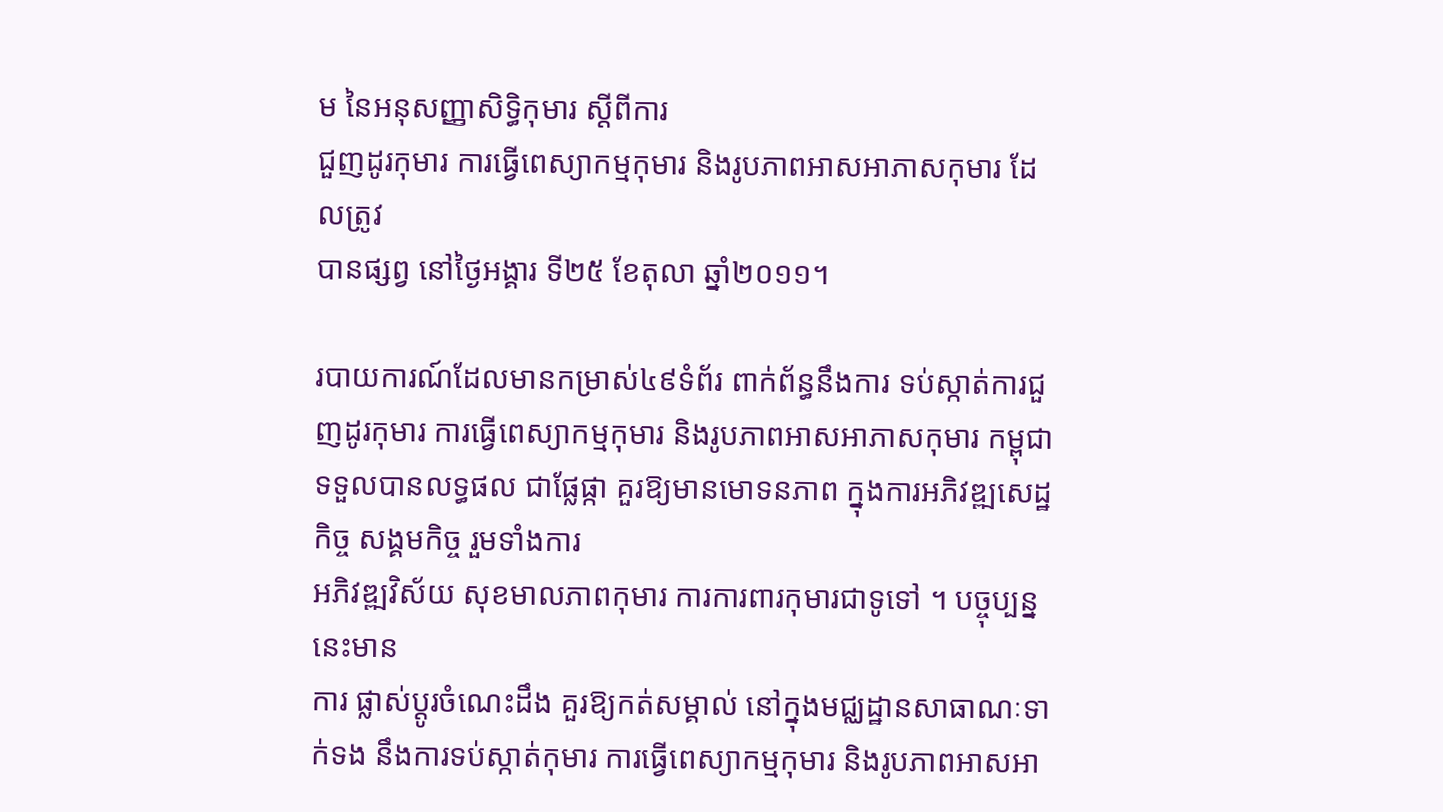ម នៃអនុសញ្ញាសិទ្ធិកុមារ ស្តីពីការ
ជួញដូរកុមារ ការធ្វើពេស្យាកម្មកុមារ និងរូបភាពអាសអាភាសកុមារ ដែលត្រូវ
បានផ្សព្វ នៅថ្ងៃអង្គារ ទី២៥ ខែតុលា ឆ្នាំ២០១១។

របាយការណ៍ដែលមានកម្រាស់៤៩ទំព័រ ពាក់ព័ន្ធនឹងការ ទប់ស្កាត់ការជួញដូរកុមារ ការធ្វើពេស្យាកម្មកុមារ និងរូបភាពអាសអាភាសកុមារ កម្ពុជាទទួលបានលទ្ធផល ជាផ្លែផ្កា គួរឱ្យមានមោទនភាព ក្នុងការអភិវឌ្ឍសេដ្ឋកិច្ច សង្គមកិច្ច រួមទាំងការ
អភិវឌ្ឍវិស័យ សុខមាលភាពកុមារ ការការពារកុមារជាទូទៅ ។ បច្ចុប្បន្ននេះមាន
ការ ផ្លាស់ប្តូរចំណេះដឹង គួរឱ្យកត់សម្គាល់ នៅក្នុងមជ្ឈដ្ឋានសាធាណៈទាក់ទង នឹងការទប់ស្កាត់កុមារ ការធ្វើពេស្យាកម្មកុមារ និងរូបភាពអាសអា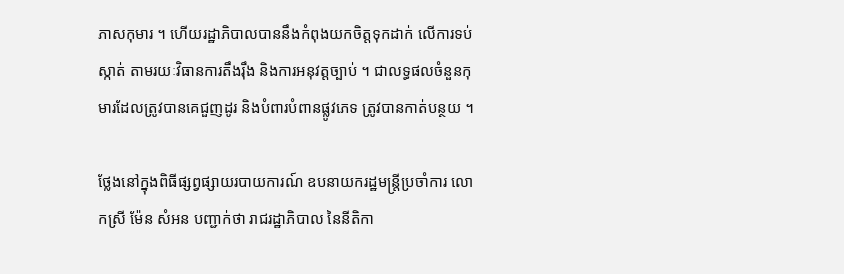ភាសកុមារ ។ ហើយរដ្ឋាភិបាលបាននឹងកំពុងយកចិត្តទុកដាក់ លើការទប់ស្កាត់ តាមរយៈវិធានការតឹងរ៉ឹង និងការអនុវត្តច្បាប់ ។ ជាលទ្ធផលចំនួនកុមារដែលត្រូវបានគេជួញដូរ និងបំពារបំពានផ្លូវភេទ ត្រូវបានកាត់បន្ថយ ។

ថ្លែងនៅក្នុងពិធីផ្សព្វផ្សាយរបាយការណ៍ ឧបនាយករដ្ឋមន្រ្តីប្រចាំការ លោកស្រី ម៉ែន សំអន បញ្ជាក់ថា រាជរដ្ឋាភិបាល នៃនីតិកា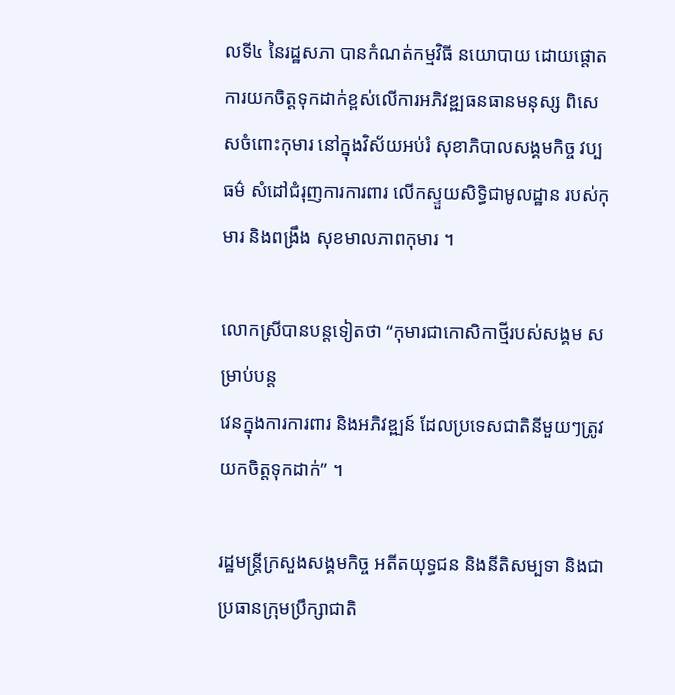លទី៤ នៃរដ្ឋសភា បានកំណត់កម្មវិធី នយោបាយ ដោយផ្តោតការយកចិត្តទុកដាក់ខ្ពស់លើការអភិវឌ្ឍធនធានមនុស្ស ពិសេសចំពោះកុមារ នៅក្នុងវិស័យអប់រំ សុខាភិបាលសង្គមកិច្ច វប្បធម៌ សំដៅជំរុញការការពារ លើកស្ទួយសិទ្ធិជាមូលដ្ឋាន របស់កុមារ និងពង្រឹង សុខមាលភាពកុមារ ។

លោកស្រីបានបន្តទៀតថា “កុមារជាកោសិកាថ្មីរបស់សង្គម សម្រាប់បន្ត
វេនក្នុងការការពារ និងអភិវឌ្ឍន៍ ដែលប្រទេសជាតិនីមួយៗត្រូវយកចិត្តទុកដាក់” ។

រដ្ឋមន្ត្រីក្រសួងសង្គមកិច្ច អតីតយុទ្ធជន និងនីតិសម្បទា និងជាប្រធានក្រុមប្រឹក្សាជាតិ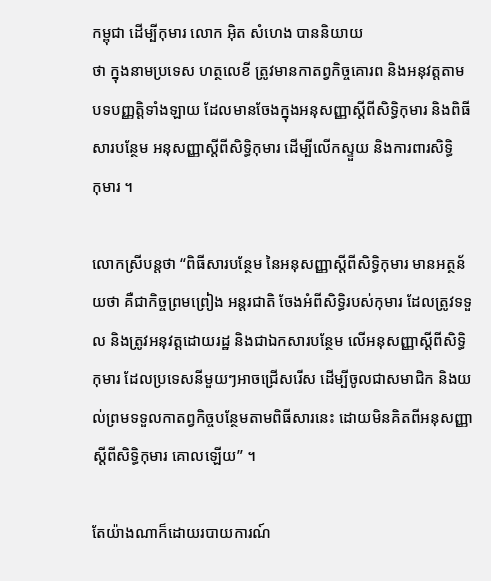កម្ពុជា ដើម្បីកុមារ លោក អ៊ិត សំហេង បាននិយាយ
ថា ក្នុងនាមប្រទេស ហត្ថលេខី ត្រូវមានកាតព្វកិច្ចគោរព និងអនុវត្តតាមបទបញ្ញត្តិទាំងឡាយ ដែលមានចែងក្នុងអនុសញ្ញាស្តីពីសិទ្ធិកុមារ និងពិធីសារបន្ថែម អនុសញ្ញាស្តីពីសិទ្ធិកុមារ ដើម្បីលើកស្ទួយ និងការពារសិទ្ធិ
កុមារ ។

លោកស្រីបន្តថា “ពិធីសារបន្ថែម នៃអនុសញ្ញាស្តីពីសិទ្ធិកុមារ មានអត្ថន័យថា គឺជាកិច្ចព្រមព្រៀង អន្តរជាតិ ចែងអំពីសិទ្ធិរបស់កុមារ ដែលត្រូវទទួល និងត្រូវអនុវត្តដោយរដ្ឋ និងជាឯកសារបន្ថែម លើអនុសញ្ញាស្តីពីសិទ្ធិកុមារ ដែលប្រទេសនីមួយៗអាចជ្រើសរើស ដើម្បីចូលជាសមាជិក និងយល់ព្រមទទួលកាតព្វកិច្ចបន្ថែមតាមពិធីសារនេះ ដោយមិនគិតពីអនុសញ្ញាស្តីពីសិទ្ធិកុមារ គោលឡើយ” ។

តែយ៉ាងណាក៏ដោយរបាយការណ៍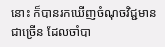នោះ ក៏បានរកឃើញចំណុចវិជ្ជមានជាច្រើន ដែលចាំបា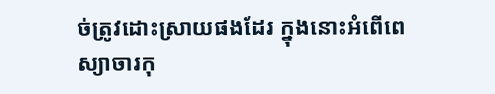ច់ត្រូវដោះស្រាយផងដែរ ក្នុងនោះអំពើពេស្យាចារកុ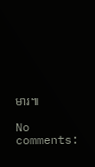មារ៕

No comments: